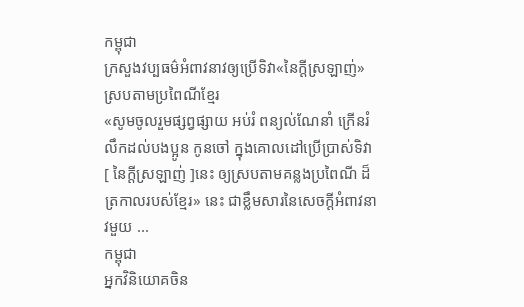កម្ពុជា
ក្រសួងវប្បធម៌អំពាវនាវឲ្យប្រើទិវា«នៃក្ដីស្រឡាញ់»ស្របតាមប្រពៃណីខ្មែរ
«សូមចូលរួមផ្សព្វផ្សាយ អប់រំ ពន្យល់ណែនាំ ក្រើនរំលឹកដល់បងប្អូន កូនចៅ ក្នុងគោលដៅប្រើប្រាស់ទិវា [ នៃក្ដីស្រឡាញ់ ]នេះ ឲ្យស្របតាមគន្លងប្រពៃណី ដ៏ត្រកាលរបស់ខ្មែរ» នេះ ជាខ្លឹមសារនៃសេចក្ដីអំពាវនាវមួយ ...
កម្ពុជា
អ្នកវិនិយោគចិន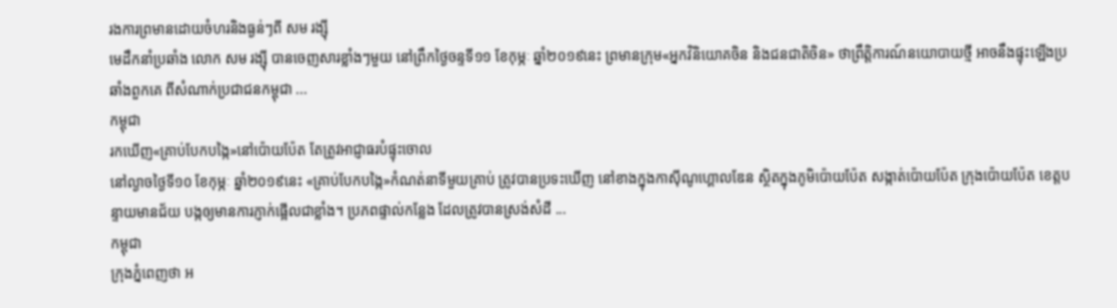រងការព្រមានដោយចំហរនិងធ្ងន់ៗពី សម រង្ស៊ី
មេដឹកនាំប្រឆាំង លោក សម រង្ស៊ី បានចេញសារខ្លាំងៗមួយ នៅព្រឹកថ្ងៃចន្ទទី១១ ខែកុម្ភៈ ឆ្នាំ២០១៩នេះ ព្រមានក្រុម«អ្នកវិនិយោគចិន និងជនជាតិចិន» ថាព្រឹត្តិការណ៍នយោបាយថ្មី អាចនឹងផ្ទុះឡើងប្រឆាំងពួកគេ ពីសំណាក់ប្រជាជនកម្ពុជា ...
កម្ពុជា
រកឃើញ«គ្រាប់បែកបង្កៃ»នៅប៉ោយប៉ែត តែត្រូវអាជ្ញាធរបំផ្ទុះចោល
នៅល្ងាចថ្ងៃទី១០ ខែកុម្ភៈ ឆ្នាំ២០១៩នេះ «គ្រាប់បែកបង្កៃ»កំណត់នាទីមួយគ្រាប់ ត្រូវបានប្រទះឃើញ នៅខាងក្នុងកាស៊ីណូហ្គោលឌែន ស្ថិតក្នុងភូមិប៉ោយប៉ែត សង្កាត់ប៉ោយប៉ែត ក្រុងប៉ោយប៉ែត ខេត្តបន្ទាយមានជ័យ បង្កឲ្យមានការភ្ញាក់ផ្អើលជាខ្លាំង។ ប្រភពផ្ទាល់កន្លែង ដែលត្រូវបានស្រង់សំដី ...
កម្ពុជា
ក្រុងភ្នំពេញថា អ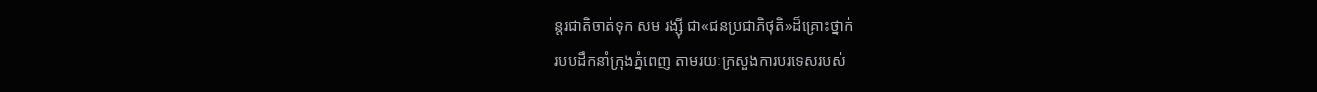ន្តរជាតិចាត់ទុក សម រង្ស៊ី ជា«ជនប្រជាភិថុតិ»ដ៏គ្រោះថ្នាក់
របបដឹកនាំក្រុងភ្នំពេញ តាមរយៈក្រសួងការបរទេសរបស់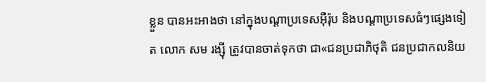ខ្លួន បានអះអាងថា នៅក្នុងបណ្ដាប្រទេសអ៊ឺរ៉ុប និងបណ្ដាប្រទេសធំៗផ្សេងទៀត លោក សម រង្ស៊ី ត្រូវបានចាត់ទុកថា ជា«ជនប្រជាភិថុតិ ជនប្រជាកលនិយ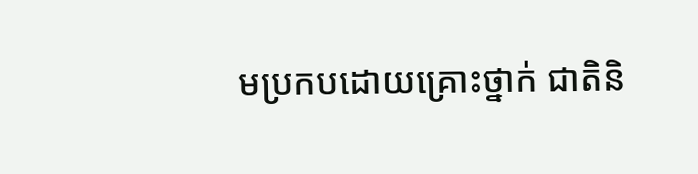មប្រកបដោយគ្រោះថ្នាក់ ជាតិនិ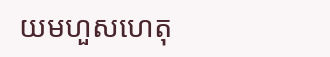យមហួសហេតុ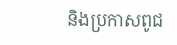និងប្រកាសពូជ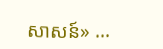សាសន៍» ...